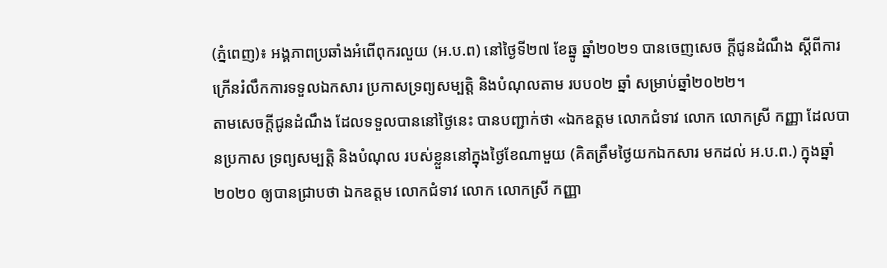(ភ្នំពេញ)៖ អង្គភាពប្រឆាំងអំពើពុករលួយ (អ.ប.ព) នៅថ្ងៃទី២៧ ខែឆ្នូ ឆ្នាំ២០២១ បានចេញសេច ក្តីជូនដំណឹង ស្តីពីការក្រើនរំលឹកការទទួលឯកសារ ប្រកាសទ្រព្យសម្បត្តិ និងបំណុលតាម របប០២ ឆ្នាំ សម្រាប់ឆ្នាំ២០២២។
តាមសេចក្ដីជូនដំណឹង ដែលទទួលបាននៅថ្ងៃនេះ បានបញ្ជាក់ថា «ឯកឧត្តម លោកជំទាវ លោក លោកស្រី កញ្ញា ដែលបានប្រកាស ទ្រព្យសម្បត្តិ និងបំណុល របស់ខ្លួននៅក្នុងថ្ងៃខែណាមួយ (គិតត្រឹមថ្ងៃយកឯកសារ មកដល់ អ.ប.ព.) ក្នុងឆ្នាំ២០២០ ឲ្យបានជ្រាបថា ឯកឧត្តម លោកជំទាវ លោក លោកស្រី កញ្ញា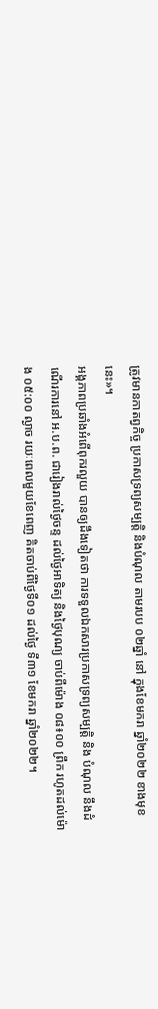ត្រូវមានកាតព្វកិច្ច ប្រកាសទ្រព្យសម្បត្តិ និងបំណុល តាមរបប ០២ឆ្នាំ នៅ ក្នុងខែមករា ឆ្នាំ២០២២ ខាងមុខនេះ»។
អង្គភាពប្រឆាំងអំពើពុករលួយ បានឲ្យដឹងទៀតថា ការទទួលឯកសារប្រកាសទ្រព្យសម្បត្តិ និង បំណុល នឹងដំណើរការនៅ អ.ប.ព. ជារៀងរាល់ថ្ងៃចន្ទ ដល់ថ្ងៃអាទិត្យ និងថ្ងៃបុណ្យ ចាប់ពីម៉ោង ០៨៖០០ ព្រឹក រហូតដល់ម៉ោង ០៥:០០ ល្ងាច រយៈពេលមួយខែពេញ គិតចាប់ពីថ្ងៃទី០១ ដល់ថ្ងៃ ទី៣១ ខែមករា ឆ្នាំ២០២២។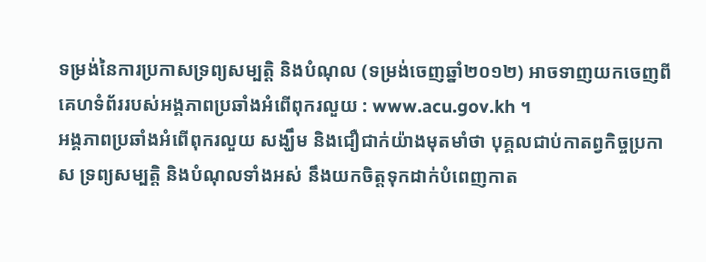ទម្រង់នៃការប្រកាសទ្រព្យសម្បត្តិ និងបំណុល (ទម្រង់ចេញឆ្នាំ២០១២) អាចទាញយកចេញពី គេហទំព័ររបស់អង្គភាពប្រឆាំងអំពើពុករលួយ : www.acu.gov.kh ។
អង្គភាពប្រឆាំងអំពើពុករលួយ សង្ឃឹម និងជឿជាក់យ៉ាងមុតមាំថា បុគ្គលជាប់កាតព្វកិច្ចប្រកាស ទ្រព្យសម្បត្តិ និងបំណុលទាំងអស់ នឹងយកចិត្តទុកដាក់បំពេញកាត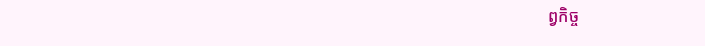ព្វកិច្ច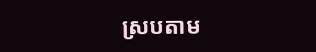ស្របតាម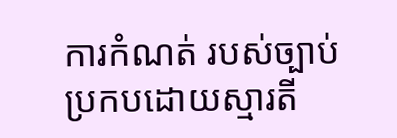ការកំណត់ របស់ច្បាប់ ប្រកបដោយស្មារតី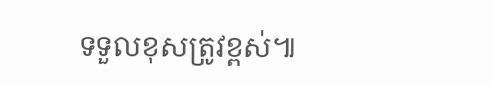ទទួលខុសត្រូវខ្ពស់៕